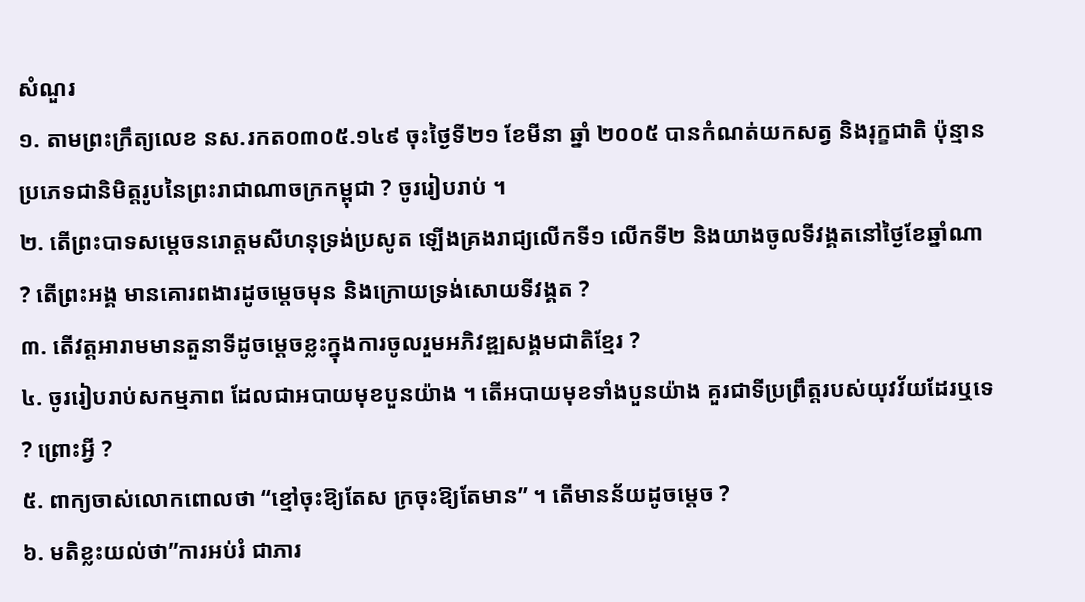សំណួរ
១. តាមព្រះក្រឹត្យលេខ នស.រកត០៣០៥.១៤៩ ចុះថ្ងៃទី២១ ខែមីនា ឆ្នាំ ២០០៥ បានកំណត់យកសត្វ និងរុក្ខជាតិ ប៉ុន្មានប្រភេទជានិមិត្តរូបនៃព្រះរាជាណាចក្រកម្ពុជា ? ចូររៀបរាប់ ។
២. តើព្រះបាទសម្តេចនរោត្តមសីហនុទ្រង់ប្រសូត ឡើងគ្រងរាជ្យលើកទី១ លើកទី២ និងយាងចូលទីវង្គតនៅថ្ងៃខែឆ្នាំណា ? តើព្រះអង្គ មានគោរពងារដូចម្តេចមុន និងក្រោយទ្រង់សោយទីវង្គត ?
៣. តើវត្តអារាមមានតួនាទីដូចម្តេចខ្លះក្នុងការចូលរួមអភិវឌ្ឍសង្គមជាតិខ្មែរ ?
៤. ចូររៀបរាប់សកម្មភាព ដែលជាអបាយមុខបួនយ៉ាង ។ តើអបាយមុខទាំងបួនយ៉ាង គួរជាទីប្រព្រឹត្តរបស់យុវវ័យដែរឬទេ ? ព្រោះអ្វី ?
៥. ពាក្យចាស់លោកពោលថា “ខ្មៅចុះឱ្យតែស ក្រចុះឱ្យតែមាន” ។ តើមានន័យដូចម្តេច ?
៦. មតិខ្លះយល់ថា”ការអប់រំ ជាភារ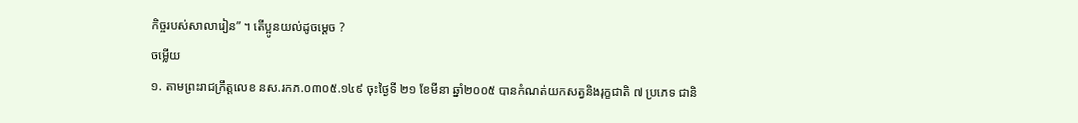កិច្ចរបស់សាលារៀន” ។ តើប្អូនយល់ដូចម្តេច ?
ចម្លើយ
១. តាមព្រះរាជក្រឹត្តលេខ នស.រកភ.០៣០៥.១៤៩ ចុះថ្ងៃទី ២១ ខែមីនា ឆ្នាំ២០០៥ បានកំណត់យកសត្វនិងរុក្ខជាតិ ៧ ប្រភេទ ជានិ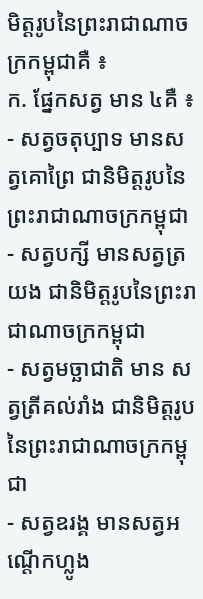មិត្តរូបនៃព្រះរាជាណាចក្រកម្ពុជាគឺ ៖
ក. ផ្នែកសត្វ មាន ៤គឺ ៖
- សត្វចតុប្បាទ មានសត្វគោព្រៃ ជានិមិត្តរូបនៃព្រះរាជាណាចក្រកម្ពុជា
- សត្វបក្សី មានសត្វត្រយង ជានិមិត្តរូបនៃព្រះរាជាណាចក្រកម្ពុជា
- សត្វមច្ឆាជាតិ មាន សត្វត្រីគល់រាំង ជានិមិត្តរូបនៃព្រះរាជាណាចក្រកម្ពុជា
- សត្វឧរង្គ មានសត្វអណ្តើកហ្លូង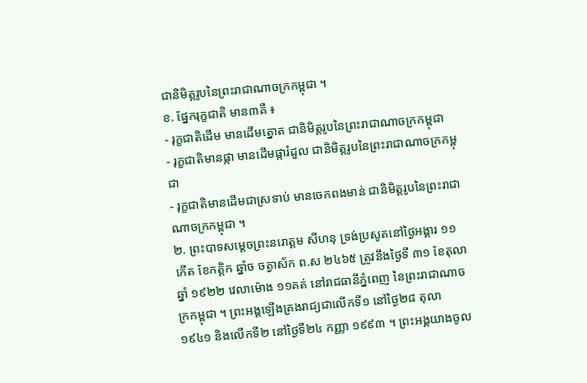ជានិមិត្តរូបនៃព្រះរាជាណាចក្រកម្ពុជា ។
ខ. ផ្នែករុក្ខជាតិ មាន៣គឺ ៖
- រុក្ខជាតិដើម មានដើមត្នោត ជានិមិត្តរូបនៃព្រះរាជាណាចក្រកម្ពុជា
- រុក្ខជាតិមានផ្កា មានដើមផ្ការំដួល ជានិមិត្តរូបនៃព្រះរាជាណាចក្រកម្ពុជា
- រុក្ខជាតិមានដើមជាស្រទាប់ មានចេកពងមាន់ ជានិមិត្តរូបនៃព្រះរាជាណាចក្រកម្ពុជា ។
២. ព្រះបាទសម្តេចព្រះនរោត្តម សីហនុ ទ្រង់ប្រសូតនៅថ្ងៃអង្គារ ១១ កើត ខែកត្តិក ឆ្នាំច ចត្វាស័ក ព.ស ២៤៦៥ ត្រូវនឹងថ្ងៃទី ៣១ ខែតុលា ឆ្នាំ ១៩២២ វេលាម៉ោង ១១គត់ នៅរាជធានីភ្នំពេញ នៃព្រះរាជាណាចក្រកម្ពុជា ។ ព្រះអង្គឡើងគ្រងរាជ្យជាលើកទី១ នៅថ្ងៃ២៨ តុលា ១៩៤១ និងលើកទី២ នៅថ្ងៃទី២៤ កញ្ញា ១៩៩៣ ។ ព្រះអង្គយាងចូល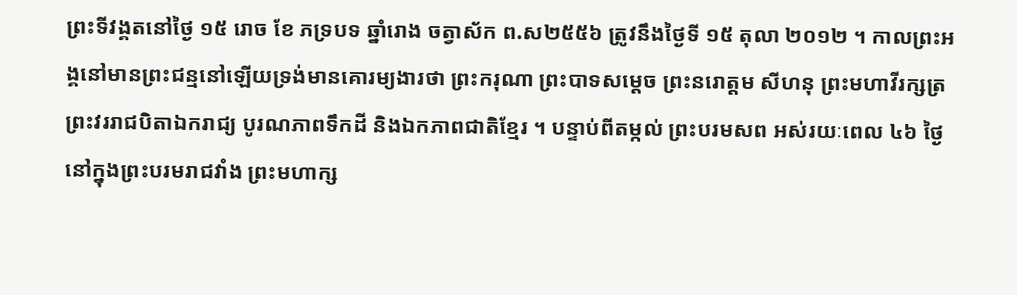ព្រះទីវង្គតនៅថ្ងៃ ១៥ រោច ខែ ភទ្របទ ឆ្នាំរោង ចត្វាស័ក ព.ស២៥៥៦ ត្រូវនឹងថ្ងៃទី ១៥ តុលា ២០១២ ។ កាលព្រះអង្គនៅមានព្រះជន្មនៅឡើយទ្រង់មានគោរម្យងារថា ព្រះករុណា ព្រះបាទសម្តេច ព្រះនរោត្តម សីហនុ ព្រះមហាវីរក្សត្រ ព្រះវររាជបិតាឯករាជ្យ បូរណភាពទឹកដី និងឯកភាពជាតិខ្មែរ ។ បន្ទាប់ពីតម្កល់ ព្រះបរមសព អស់រយៈពេល ៤៦ ថ្ងៃនៅក្នុងព្រះបរមរាជវាំង ព្រះមហាក្ស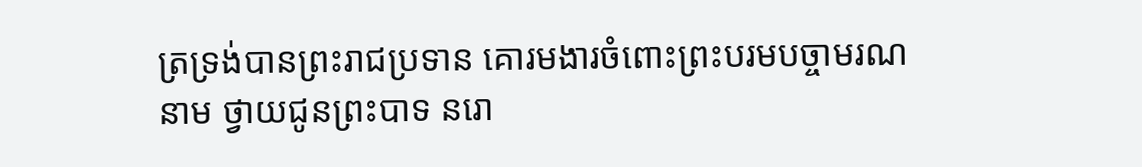ត្រទ្រង់បានព្រះរាជប្រទាន គោរមងារចំពោះព្រះបរមបច្ចាមរណនាម ថ្វាយជូនព្រះបាទ នរោ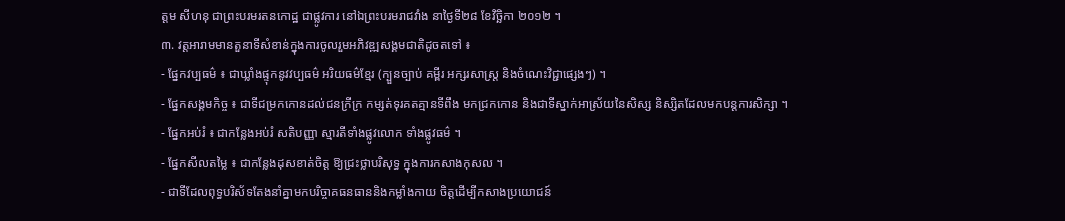ត្តម សីហនុ ជាព្រះបរមរតនកោដ្ឋ ជាផ្លូវការ នៅឯព្រះបរមរាជវាំង នាថ្ងៃទី២៨ ខែវិច្ឆិកា ២០១២ ។
៣. វត្តអារាមមានតួនាទីសំខាន់ក្នុងការចូលរួមអភិវឌ្ឍសង្គមជាតិដូចតទៅ ៖
- ផ្នែកវប្បធម៌ ៖ ជាឃ្លាំងផ្ទុកនូវវប្បធម៌ អរិយធម៌ខ្មែរ (ក្បួនច្បាប់ គម្ពីរ អក្សរសាស្រ្ត និងចំណេះវិជ្ជាផ្សេងៗ) ។
- ផ្នែកសង្គមកិច្ច ៖ ជាទីជម្រកកោនដល់ជនក្រីក្រ កម្សត់ទុរគតគ្មានទីពឹង មកជ្រកកោន និងជាទីស្នាក់អាស្រ័យនៃសិស្ស និស្សិតដែលមកបន្តការសិក្សា ។
- ផ្នែកអប់រំ ៖ ជាកន្លែងអប់រំ សតិបញ្ញា ស្មារតីទាំងផ្លូវលោក ទាំងផ្លូវធម៌ ។
- ផ្នែកសីលតម្លៃ ៖ ជាកន្លែងដុសខាត់ចិត្ត ឱ្យជ្រះថ្លាបរិសុទ្ធ ក្នុងការកសាងកុសល ។
- ជាទីដែលពុទ្ធបរិស័ទតែងនាំគ្នាមកបរិច្ចាគធនធាននិងកម្លាំងកាយ ចិត្តដើម្បីកសាងប្រយោជន៍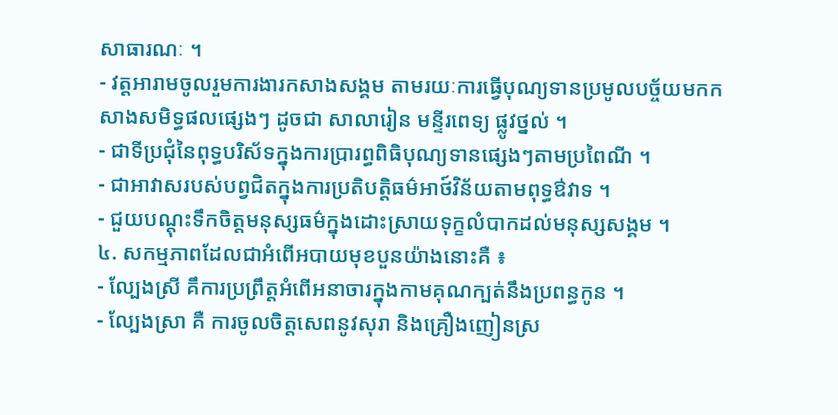សាធារណៈ ។
- វត្តអារាមចូលរួមការងារកសាងសង្គម តាមរយៈការធ្វើបុណ្យទានប្រមូលបច្ច័យមកកសាងសមិទ្ធផលផ្សេងៗ ដូចជា សាលារៀន មន្ទីរពេទ្យ ផ្លូវថ្នល់ ។
- ជាទីប្រជុំនៃពុទ្ធបរិស័ទក្នុងការប្រារព្ធពិធិបុណ្យទានផ្សេងៗតាមប្រពៃណី ។
- ជាអាវាសរបស់បព្វជិតក្នុងការប្រតិបត្តិធម៌អាថ៍វិន័យតាមពុទ្ធឳវាទ ។
- ជួយបណ្តុះទឹកចិត្តមនុស្សធម៌ក្នុងដោះស្រាយទុក្ខលំបាកដល់មនុស្សសង្គម ។
៤. សកម្មភាពដែលជាអំពើអបាយមុខបួនយ៉ាងនោះគឺ ៖
- ល្បែងស្រី គឹការប្រព្រឹត្តអំពើអនាចារក្នុងកាមគុណក្បត់នឹងប្រពន្ធកូន ។
- ល្បែងស្រា គឺ ការចូលចិត្តសេពនូវសុរា និងគ្រឿងញៀនស្រ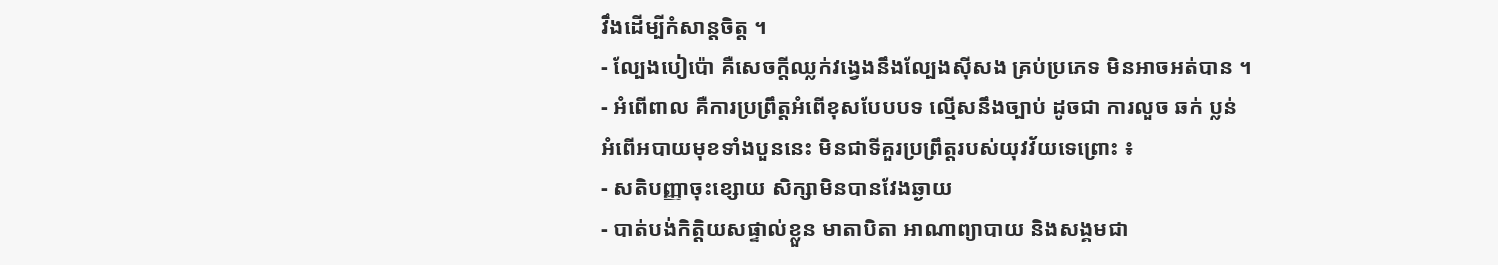វឹងដើម្បីកំសាន្តចិត្ត ។
- ល្បែងបៀប៉ោ គឺសេចក្តីឈ្លក់វង្វេងនឹងល្បែងស៊ីសង គ្រប់ប្រភេទ មិនអាចអត់បាន ។
- អំពើពាល គឺការប្រព្រឹត្តអំពើខុសបែបបទ ល្មើសនឹងច្បាប់ ដូចជា ការលួច ឆក់ ប្លន់
អំពើអបាយមុខទាំងបួននេះ មិនជាទីគួរប្រព្រឹត្តរបស់យុវវ័យទេព្រោះ ៖
- សតិបញ្ញាចុះខ្សោយ សិក្សាមិនបានវែងឆ្ងាយ
- បាត់បង់កិត្តិយសផ្ទាល់ខ្លួន មាតាបិតា អាណាព្យាបាយ និងសង្គមជា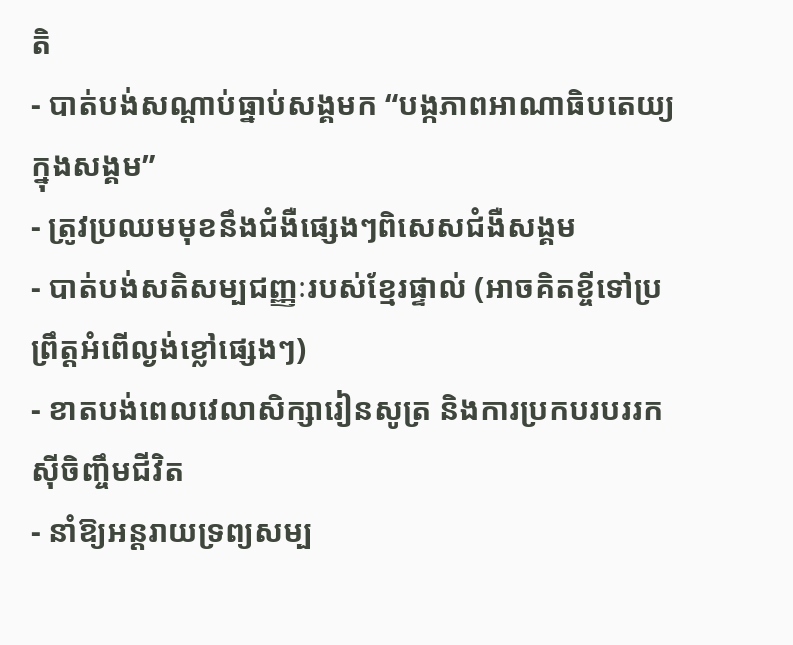តិ
- បាត់បង់សណ្តាប់ធ្នាប់សង្គមក “បង្កភាពអាណាធិបតេយ្យក្នុងសង្គម”
- ត្រូវប្រឈមមុខនឹងជំងឺផ្សេងៗពិសេសជំងឺសង្គម
- បាត់បង់សតិសម្បជញ្ញៈរបស់ខ្មែរផ្ទាល់ (អាចគិតខ្ចីទៅប្រព្រឹត្តអំពើល្ងង់ខ្លៅផ្សេងៗ)
- ខាតបង់ពេលវេលាសិក្សារៀនសូត្រ និងការប្រកបរបររកស៊ីចិញ្ចឹមជីវិត
- នាំឱ្យអន្តរាយទ្រព្យសម្ប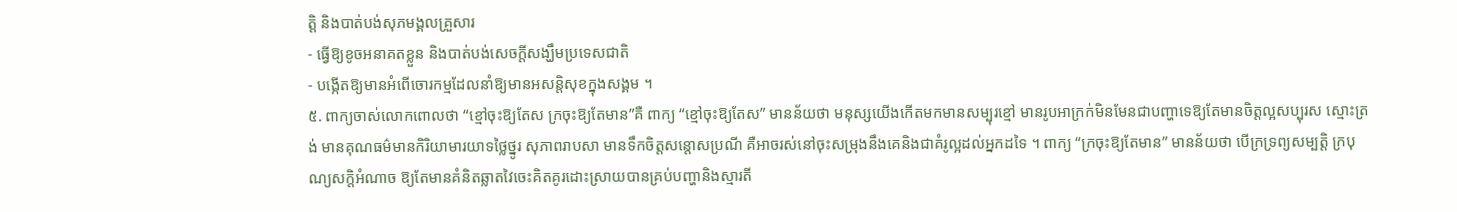ត្តិ និងបាត់បង់សុភមង្គលគ្រួសារ
- ធ្វើឱ្យខូចអនាគតខ្លួន និងបាត់បង់សេចក្តីសង្ឃឹមប្រទេសជាតិ
- បង្កើតឱ្យមានអំពើចោរកម្មដែលនាំឱ្យមានអសន្តិសុខក្នុងសង្គម ។
៥. ពាក្យចាស់លោកពោលថា “ខ្មៅចុះឱ្យតែស ក្រចុះឱ្យតែមាន”គឺ ពាក្យ “ខ្មៅចុះឱ្យតែស” មានន័យថា មនុស្សយើងកើតមកមានសម្បុរខ្មៅ មានរូបអាក្រក់មិនមែនជាបញ្ហាទេឱ្យតែមានចិត្តល្អសប្បុរស ស្មោះត្រង់ មានគុណធម៌មានកិរិយាមារយាទថ្លៃថ្នូរ សុភាពរាបសា មានទឹកចិត្តសន្តោសប្រណី គឺអាចរស់នៅចុះសម្រុងនឹងគេនិងជាគំរូល្អដល់អ្នកដទៃ ។ ពាក្យ “ក្រចុះឱ្យតែមាន” មានន័យថា បើក្រទ្រព្យសម្បត្តិ ក្របុណ្យសក្តិអំណាច ឱ្យតែមានគំនិតឆ្លាតវៃចេះគិតគូរដោះស្រាយបានគ្រប់បញ្ហានិងស្មារតី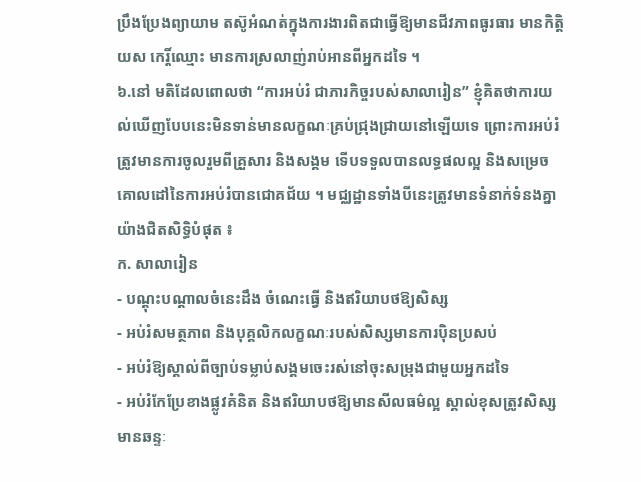ប្រឹងប្រែងព្យាយាម តស៊ូអំណត់ក្នុងការងារពិតជាធ្វើឱ្យមានជីវភាពធូរធារ មានកិត្តិយស កេរ្តិ៍ឈ្មោះ មានការស្រលាញ់រាប់អានពីអ្នកដទៃ ។
៦.នៅ មតិដែលពោលថា “ការអប់រំ ជាភារកិច្ចរបស់សាលារៀន” ខ្ញុំគិតថាការយល់ឃើញបែបនេះមិនទាន់មានលក្ខណៈគ្រប់ជ្រុងជ្រាយនៅឡើយទេ ព្រោះការអប់រំត្រូវមានការចូលរួមពីគ្រួសារ និងសង្គម ទើបទទួលបានលទ្ធផលល្អ និងសម្រេចគោលដៅនៃការអប់រំបានជោគជ័យ ។ មជ្ឈដ្ឋានទាំងបីនេះត្រូវមានទំនាក់ទំនងគ្នាយ៉ាងជិតសិទ្ធិបំផុត ៖
ក. សាលារៀន
- បណ្តុះបណ្តាលចំនេះដឹង ចំណេះធ្វើ និងឥរិយាបថឱ្យសិស្ស
- អប់រំសមត្ថភាព និងបុគ្គលិកលក្ខណៈរបស់សិស្សមានការប៉ិនប្រសប់
- អប់រំឱ្យស្គាល់ពីច្បាប់ទម្លាប់សង្គមចេះរស់នៅចុះសម្រុងជាមួយអ្នកដទៃ
- អប់រំកែប្រែខាងផ្លូវគំនិត និងឥរិយាបថឱ្យមានសីលធម៌ល្អ ស្គាល់ខុសត្រូវសិស្សមានឆន្ទៈ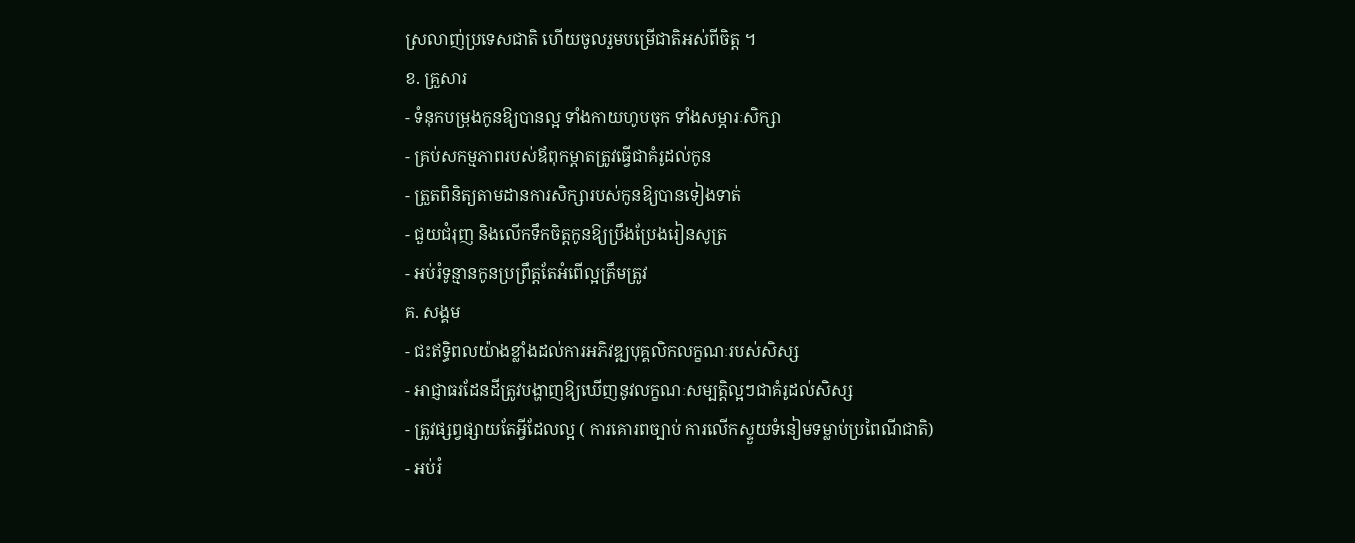ស្រលាញ់ប្រទេសជាតិ ហើយចូលរួមបម្រើជាតិអស់ពីចិត្ត ។
ខ. គ្រួសារ
- ទំនុកបម្រុងកូនឱ្យបានល្អ ទាំងកាយហូបចុក ទាំងសម្ភារៈសិក្សា
- គ្រប់សកម្មភាពរបស់ឪពុកម្តាតត្រូវធ្វើជាគំរូដល់កូន
- ត្រួតពិនិត្យតាមដានការសិក្សារបស់កូនឱ្យបានទៀងទាត់
- ជួយជំរុញ និងលើកទឹកចិត្តកូនឱ្យប្រឹងប្រែងរៀនសូត្រ
- អប់រំទូន្មានកូនប្រព្រឹត្តតែអំពើល្អត្រឹមត្រូវ
គ. សង្គម
- ជះឥទ្ធិពលយ៉ាងខ្លាំងដល់ការអភិវឌ្ឍបុគ្គលិកលក្ខណៈរបស់សិស្ស
- អាជ្ញាធរដែនដីត្រូវបង្ហាញឱ្យឃើញនូវលក្ខណៈសម្បត្តិល្អៗជាគំរូដល់សិស្ស
- ត្រូវផ្សព្វផ្សាយតែអ្វីដែលល្អ ( ការគោរពច្បាប់ ការលើកស្ទួយទំនៀមទម្លាប់ប្រពៃណីជាតិ)
- អប់រំ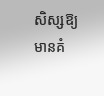សិស្សឱ្យមានគំ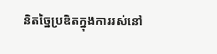និតច្នៃប្រឌិតក្នុងការរស់នៅ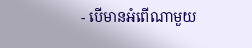- បើមានអំពើណាមួយ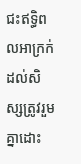ជះឥទ្ធិពលអាក្រក់ដល់សិស្សត្រូវរួមគ្នាដោះ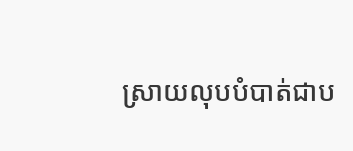ស្រាយលុបបំបាត់ជាប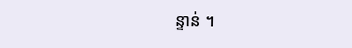ន្ទាន់ ។